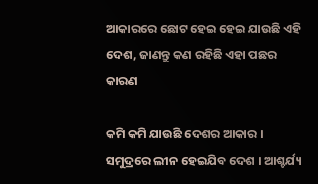ଆକାରରେ ଛୋଟ ହେଇ ହେଇ ଯାଉଛି ଏହି ଦେଶ, ଜାଣନ୍ତୁ କଣ ରହିଛି ଏହା ପଛର କାରଣ

କମି କମି ଯାଉଛି ଦେଶର ଆକାର । ସମୁଦ୍ରରେ ଲୀନ ହେଇଯିବ ଦେଶ । ଆଶ୍ଚର୍ଯ୍ୟ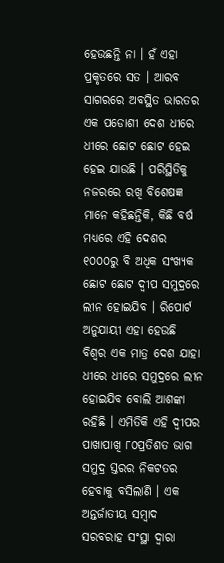ହେଉଛନ୍ତି ନା । ହଁ ଏହା ପ୍ରକୃତରେ ସତ । ଆରବ ସାଗରରେ ଅବସ୍ଥିତ ଭାରତର ଏକ ପଡୋଶୀ ଦେଶ ଧୀରେ ଧୀରେ ଛୋଟ ଛୋଟ ହେଇ ହେଇ ଯାଉଛି । ପରିସ୍ଥିତିକୁ ନଜରରେ ରଖି ବିଶେଷଜ୍ଞ ମାନେ କହିଛନ୍ତିକି, କିଛି ବର୍ଷ ମଧ୍ୟରେ ଏହି ଦେଶର ୧୦୦୦ରୁ ବି ଅଧିକ ସଂଖ୍ୟକ ଛୋଟ ଛୋଟ ଦ୍ବୀପ ସମୁଦ୍ରରେ ଲୀନ ହୋଇଯିବ । ରିପୋର୍ଟ ଅନୁଯାୟୀ ଏହା ହେଉଛି ବିଶ୍ୱର ଏକ ମାତ୍ର ଦେଶ ଯାହା ଧୀରେ ଧୀରେ ସମୁଦ୍ରରେ ଲୀନ ହୋଇଯିବ ବୋଲି ଆଶଙ୍କା ରହିଛି । ଏମିତିକି ଏହି ଦ୍ବୀପର ପାଖାପାଖି ୮୦ପ୍ରତିଶତ ଭାଗ ସମୁଦ୍ର ସ୍ତରର ନିକଟତର ହେବାକୁ ବସିଲାଣି । ଏକ ଅନ୍ତର୍ଜାତୀୟ ସମ୍ବାଦ ସରବରାହ ସଂସ୍ଥା ଦ୍ୱାରା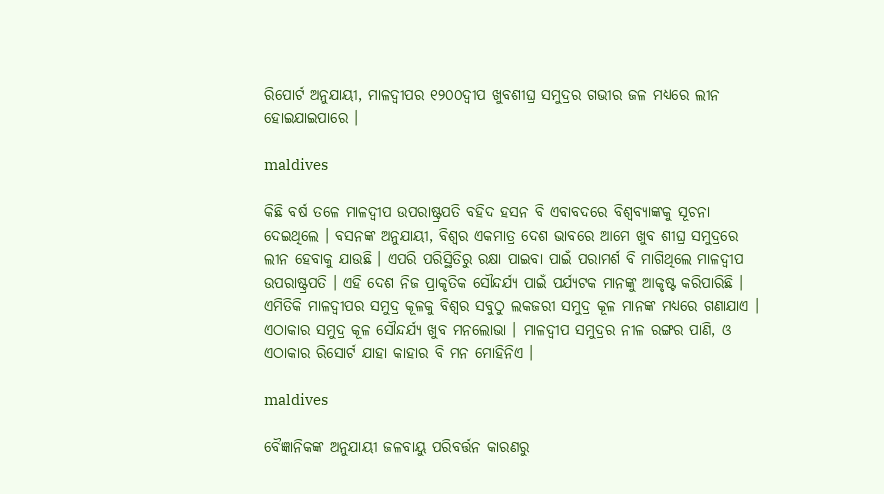ରିପୋର୍ଟ ଅନୁଯାୟୀ, ମାଳଦ୍ଵୀପର ୧୨୦୦ଦ୍ବୀପ ଖୁବଶୀଘ୍ର ସମୁଦ୍ରର ଗଭୀର ଜଳ ମଧ୍ୟରେ ଲୀନ ହୋଇଯାଇପାରେ ।

maldives

କିଛି ବର୍ଷ ତଳେ ମାଳଦ୍ଵୀପ ଉପରାଷ୍ଟ୍ରପତି ବହିଦ ହସନ ବି ଏବାବଦରେ ବିଶ୍ୱବ୍ୟାଙ୍କକୁ ସୂଚନା ଦେଇଥିଲେ । ବସନଙ୍କ ଅନୁଯାୟୀ, ବିଶ୍ୱର ଏକମାତ୍ର ଦେଶ ଭାବରେ ଆମେ ଖୁବ ଶୀଘ୍ର ସମୁଦ୍ରରେ ଲୀନ ହେବାକୁ ଯାଉଛି । ଏପରି ପରିସ୍ଥିତିରୁ ରକ୍ଷା ପାଇବା ପାଇଁ ପରାମର୍ଶ ବି ମାଗିଥିଲେ ମାଳଦ୍ଵୀପ ଉପରାଷ୍ଟ୍ରପତି । ଏହି ଦେଶ ନିଜ ପ୍ରାକୃତିକ ସୌନ୍ଦର୍ଯ୍ୟ ପାଇଁ ପର୍ଯ୍ୟଟକ ମାନଙ୍କୁ ଆକୃଷ୍ଟ କରିପାରିଛି । ଏମିତିକି ମାଳଦ୍ଵୀପର ସମୁଦ୍ର କୂଳକୁ ବିଶ୍ୱର ସବୁଠୁ ଲକଜରୀ ସମୁଦ୍ର କୂଳ ମାନଙ୍କ ମଧ୍ୟରେ ଗଣାଯାଏ । ଏଠାକାର ସମୁଦ୍ର କୂଳ ସୌନ୍ଦର୍ଯ୍ୟ ଖୁବ ମନଲୋଭା । ମାଳଦ୍ଵୀପ ସମୁଦ୍ରର ନୀଳ ରଙ୍ଗର ପାଣି, ଓ ଏଠାକାର ରିସୋର୍ଟ ଯାହା କାହାର ବି ମନ ମୋହିନିଏ ।

maldives

ବୈଜ୍ଞାନିକଙ୍କ ଅନୁଯାୟୀ ଜଳବାୟୁ ପରିବର୍ତ୍ତନ କାରଣରୁ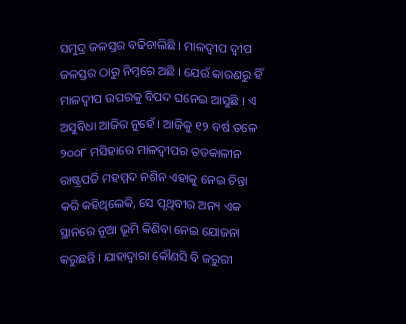ସମୁଦ୍ର ଜଳସ୍ତର ବଢିଚାଲିଛି । ମାଳଦ୍ଵୀପ ଦ୍ବୀପ ଜଳସ୍ତର ଠାରୁ ନିମ୍ନରେ ଅଛି । ଯେଉଁ କାରଣରୁ ହିଁ ମାଳଦ୍ଵୀପ ଉପରକୁ ବିପଦ ଘନେଇ ଆସୁଛି । ଏ ଅସୁବିଧା ଆଜିର ନୁହେଁ । ଆଜିକୁ ୧୨ ବର୍ଷ ତଳେ ୨୦୦୮ ମସିହାରେ ମାଳଦ୍ଵୀପର ତତକାଳୀନ ରାଷ୍ଟ୍ରପତି ମହମ୍ମଦ ନଶିନ ଏହାକୁ ନେଇ ଚିନ୍ତା କରି କହିଥିଲେକି, ସେ ପୃଥିବୀର ଅନ୍ୟ ଏକ ସ୍ଥାନରେ ନୂଆ ଭୂମି କିଣିବା ନେଇ ଯୋଜନା କରୁଛନ୍ତି । ଯାହାଦ୍ୱାରା କୌଣସି ବି ଜରୁରୀ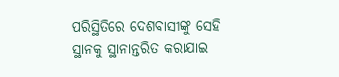ପରିସ୍ଥିତିରେ ଦେଶବାସୀଙ୍କୁ ସେହି ସ୍ଥାନକୁ ସ୍ଥାନାନ୍ତରିତ କରାଯାଇ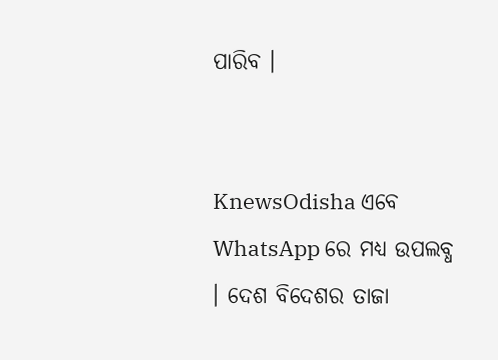ପାରିବ ।


KnewsOdisha ଏବେ WhatsApp ରେ ମଧ୍ୟ ଉପଲବ୍ଧ । ଦେଶ ବିଦେଶର ତାଜା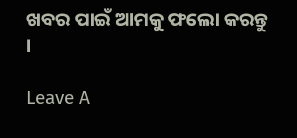ଖବର ପାଇଁ ଆମକୁ ଫଲୋ କରନ୍ତୁ ।

Leave A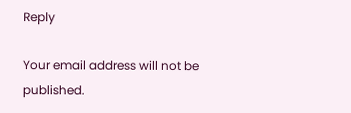Reply

Your email address will not be published.